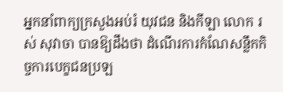អ្នកនាំពាក្យក្រសួងអប់រំ យុវជន និងកីឡា លោក រស់ សុវាចា បានឱ្យដឹងថា ដំណើរការកំណែសន្លឹកកិច្ចការបេក្ខជនប្រឡ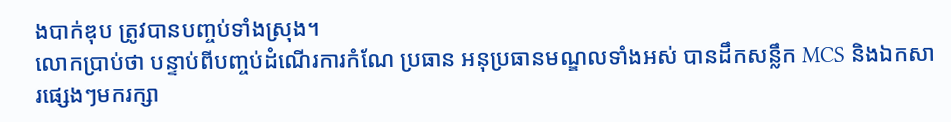ងបាក់ឌុប ត្រូវបានបញ្ចប់ទាំងស្រុង។
លោកប្រាប់ថា បន្ទាប់ពីបញ្ចប់ដំណើរការកំណែ ប្រធាន អនុប្រធានមណ្ឌលទាំងអស់ បានដឹកសន្លឹក MCS និងឯកសារផ្សេងៗមករក្សា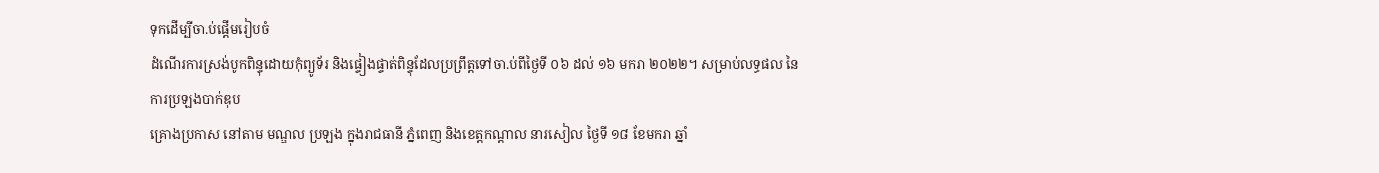ទុកដើម្បីចា.ប់ផ្ដើមរៀបចំ
ដំណើរការស្រង់បូកពិន្ទុដោយកុំព្យូទ័រ និងផ្ទៀងផ្ទាត់ពិន្ទុដែលប្រព្រឹត្តទៅចា.ប់ពីថ្ងៃទី ០៦ ដល់ ១៦ មករា ២០២២។ សម្រាប់លទ្ធផល នៃការប្រឡងបាក់ឌុប
គ្រោងប្រកាស នៅតាម មណ្ឌល ប្រឡង ក្នុងរាជធានី ភ្នំពេញ និងខេត្តកណ្តាល នារសៀល ថ្ងៃទី ១៨ ខែមករា ឆ្នាំ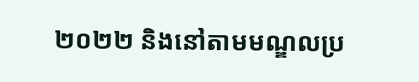២០២២ និងនៅតាមមណ្ឌលប្រ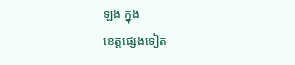ឡង ក្នុង
ខេត្តផ្សេងទៀត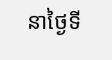នាថ្ងៃទី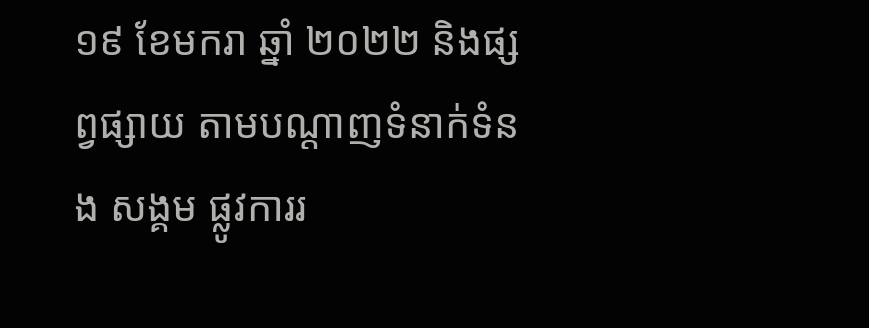១៩ ខែមករា ឆ្នាំ ២០២២ និងផ្សព្វផ្សាយ តាមបណ្ដាញទំនាក់ទំនង សង្គម ផ្លូវការរ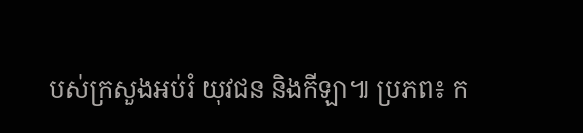បស់ក្រសួងអប់រំ យុវជន និងកីឡា៕ ប្រភព៖ ក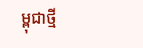ម្ពុជាថ្មី